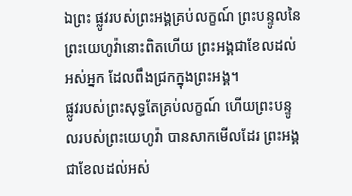ឯព្រះ ផ្លូវរបស់ព្រះអង្គគ្រប់លក្ខណ៍ ព្រះបន្ទូលនៃព្រះយេហូវ៉ានោះពិតហើយ ព្រះអង្គជាខែលដល់អស់អ្នក ដែលពឹងជ្រកក្នុងព្រះអង្គ។
ផ្លូវរបស់ព្រះសុទ្ធតែគ្រប់លក្ខណ៍ ហើយព្រះបន្ទូលរបស់ព្រះយេហូវ៉ា បានសាកមើលដែរ ព្រះអង្គជាខែលដល់អស់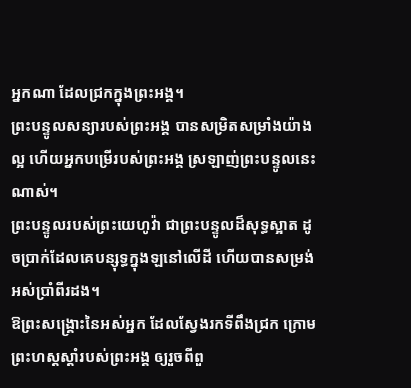អ្នកណា ដែលជ្រកក្នុងព្រះអង្គ។
ព្រះបន្ទូលសន្យារបស់ព្រះអង្គ បានសម្រិតសម្រាំងយ៉ាងល្អ ហើយអ្នកបម្រើរបស់ព្រះអង្គ ស្រឡាញ់ព្រះបន្ទូលនេះណាស់។
ព្រះបន្ទូលរបស់ព្រះយេហូវ៉ា ជាព្រះបន្ទូលដ៏សុទ្ធស្អាត ដូចប្រាក់ដែលគេបន្សុទ្ធក្នុងឡនៅលើដី ហើយបានសម្រង់អស់ប្រាំពីរដង។
ឱព្រះសង្គ្រោះនៃអស់អ្នក ដែលស្វែងរកទីពឹងជ្រក ក្រោមព្រះហស្តស្តាំរបស់ព្រះអង្គ ឲ្យរួចពីពួ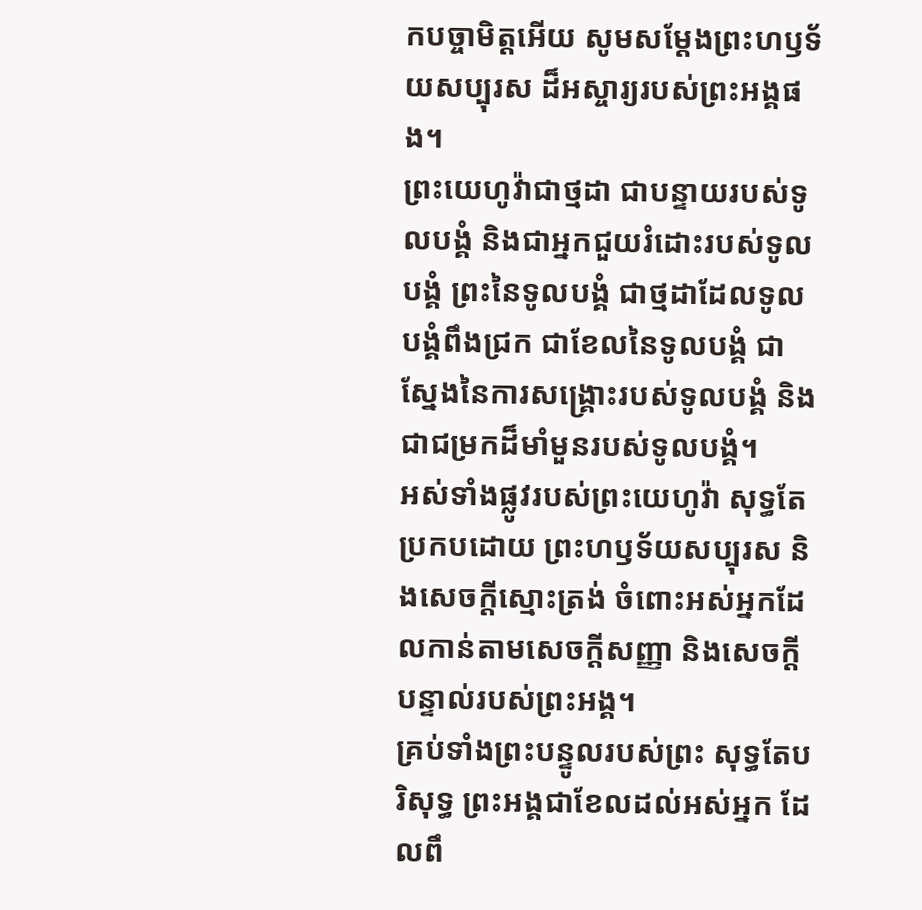កបច្ចាមិត្តអើយ សូមសម្ដែងព្រះហឫទ័យសប្បុរស ដ៏អស្ចារ្យរបស់ព្រះអង្គផង។
ព្រះយេហូវ៉ាជាថ្មដា ជាបន្ទាយរបស់ទូលបង្គំ និងជាអ្នកជួយរំដោះរបស់ទូលបង្គំ ព្រះនៃទូលបង្គំ ជាថ្មដាដែលទូលបង្គំពឹងជ្រក ជាខែលនៃទូលបង្គំ ជាស្នែងនៃការសង្គ្រោះរបស់ទូលបង្គំ និងជាជម្រកដ៏មាំមួនរបស់ទូលបង្គំ។
អស់ទាំងផ្លូវរបស់ព្រះយេហូវ៉ា សុទ្ធតែប្រកបដោយ ព្រះហឫទ័យសប្បុរស និងសេចក្ដីស្មោះត្រង់ ចំពោះអស់អ្នកដែលកាន់តាមសេចក្ដីសញ្ញា និងសេចក្ដីបន្ទាល់របស់ព្រះអង្គ។
គ្រប់ទាំងព្រះបន្ទូលរបស់ព្រះ សុទ្ធតែបរិសុទ្ធ ព្រះអង្គជាខែលដល់អស់អ្នក ដែលពឹ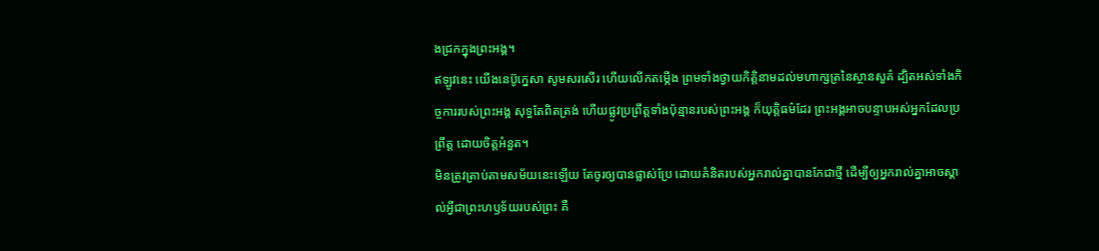ងជ្រកក្នុងព្រះអង្គ។
ឥឡូវនេះ យើងនេប៊ូក្នេសា សូមសរសើរ ហើយលើកតម្កើង ព្រមទាំងថ្វាយកិត្តិនាមដល់មហាក្សត្រនៃស្ថានសួគ៌ ដ្បិតអស់ទាំងកិច្ចការរបស់ព្រះអង្គ សុទ្ធតែពិតត្រង់ ហើយផ្លូវប្រព្រឹត្តទាំងប៉ុន្មានរបស់ព្រះអង្គ ក៏យុត្តិធម៌ដែរ ព្រះអង្គអាចបន្ទាបអស់អ្នកដែលប្រព្រឹត្ត ដោយចិត្តអំនួត។
មិនត្រូវត្រាប់តាមសម័យនេះឡើយ តែចូរឲ្យបានផ្លាស់ប្រែ ដោយគំនិតរបស់អ្នករាល់គ្នាបានកែជាថ្មី ដើម្បីឲ្យអ្នករាល់គ្នាអាចស្គាល់អ្វីជាព្រះហឫទ័យរបស់ព្រះ គឺ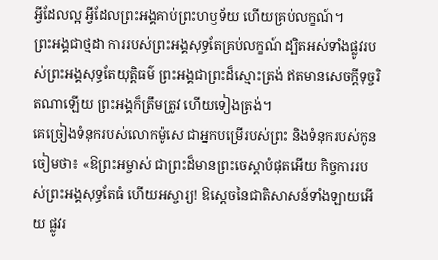អ្វីដែលល្អ អ្វីដែលព្រះអង្គគាប់ព្រះហឫទ័យ ហើយគ្រប់លក្ខណ៍។
ព្រះអង្គជាថ្មដា ការរបស់ព្រះអង្គសុទ្ធតែគ្រប់លក្ខណ៍ ដ្បិតអស់ទាំងផ្លូវរបស់ព្រះអង្គសុទ្ធតែយុត្តិធម៌ ព្រះអង្គជាព្រះដ៏ស្មោះត្រង់ ឥតមានសេចក្ដីទុច្ចរិតណាឡើយ ព្រះអង្គក៏ត្រឹមត្រូវ ហើយទៀងត្រង់។
គេច្រៀងទំនុករបស់លោកម៉ូសេ ជាអ្នកបម្រើរបស់ព្រះ និងទំនុករបស់កូនចៀមថា៖ «ឱព្រះអម្ចាស់ ជាព្រះដ៏មានព្រះចេស្តាបំផុតអើយ កិច្ចការរបស់ព្រះអង្គសុទ្ធតែធំ ហើយអស្ចារ្យ! ឱស្តេចនៃជាតិសាសន៍ទាំងឡាយអើយ ផ្លូវរ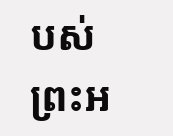បស់ព្រះអ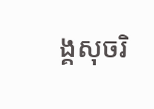ង្គសុចរិ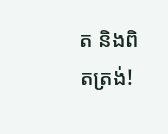ត និងពិតត្រង់!